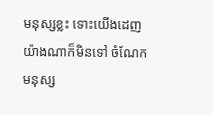មនុស្សខ្លះ ទោះយើងដេញយ៉ាងណាក៏មិនទៅ ចំណែកមនុស្ស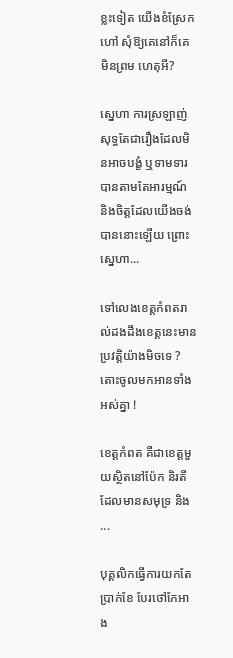ខ្លះទៀត យើងខំស្រែកហៅ សុំឱ្យគេនៅក៏គេមិនព្រម ហេតុអី?

ស្នេហា ការស្រឡាញ់សុទ្ធតែជារឿងដែលមិនអាចបង្ខំ ឬទាមទារបានតាមតែអារម្មណ៍ និងចិត្តដែលយើងចង់បាននោះឡើយ ព្រោះស្នេហា...

ទៅលេងខេត្តកំពតរាល់ដងដឹងខេត្តនេះមានប្រវត្តិយ៉ាងមិចទេ ? តោះចូលមកអានទាំងអស់គ្នា !

ខេត្តកំពត គឺជាខេត្តមួយស្ថិតនៅប៉ែក និរតី ដែលមានសមុទ្រ និង...

បុគ្គលិកធ្វើការយកតែប្រាក់ខែ បែរថៅកែអាង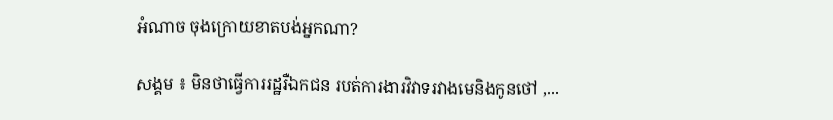អំណាច ចុងក្រោយខាតបង់អ្នកណា?

សង្គម ៖ មិនថាធ្វើការរដ្ឋរឺឯកជន របត់ការងារវិវាទរវាងមេនិងកូនថៅ ,...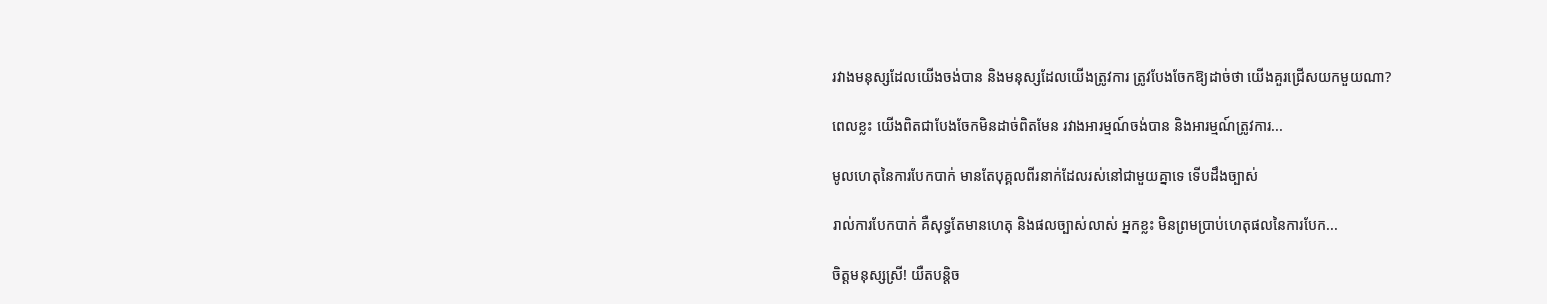រវាងមនុស្សដែលយើងចង់បាន និងមនុស្សដែលយើងត្រូវការ ត្រូវបែងចែកឱ្យដាច់ថា យើងគួរជ្រើសយកមួយណា?

ពេលខ្លះ យើងពិតជាបែងចែកមិនដាច់ពិតមែន រវាងអារម្មណ៍ចង់បាន និងអារម្មណ៍ត្រូវការ...

មូលហេតុនៃការបែកបាក់ មានតែបុគ្គលពីរនាក់ដែលរស់នៅជាមួយគ្នាទេ ទើបដឹងច្បាស់

រាល់ការបែកបាក់ គឺសុទ្ធតែមានហេតុ និងផលច្បាស់លាស់ អ្នកខ្លះ មិនព្រមប្រាប់ហេតុផលនៃការបែក...

ចិត្តមនុស្សស្រី! យឺតបន្តិច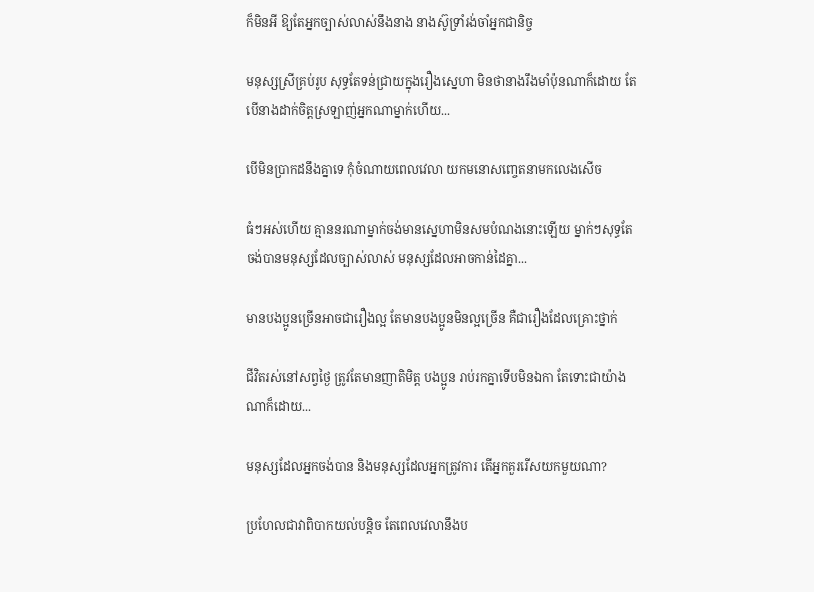ក៏មិនអី ឱ្យតែអ្នកច្បាស់លាស់នឹងនាង នាងស៊ូទ្រាំរង់ចាំអ្នកជានិច្ច

មនុស្សស្រីគ្រប់រូប សុទ្ធតែទន់ជ្រាយក្នុងរឿងស្នេហា មិនថានាងរឹងមាំប៉ុនណាក៏ដោយ តែបើនាងដាក់ចិត្តស្រឡាញ់អ្នកណាម្នាក់ហើយ...

បើមិនប្រាកដនឹងគ្នាទេ កុំចំណាយពេលវេលា យកមនោសញ្ចេតនាមកលេងសើច

ធំៗអស់ហើយ គ្មាននរណាម្នាក់ចង់មានស្នេហាមិនសមបំណងនោះឡើយ ម្នាក់ៗសុទ្ធតែចង់បានមនុស្សដែលច្បាស់លាស់ មនុស្សដែលអាចកាន់ដៃគ្នា...

មានបងប្អូនច្រើនអាចជារឿងល្អ តែមានបងប្អូនមិនល្អច្រើន គឺជារឿងដែលគ្រោះថ្នាក់

ជីវិតរស់នៅសព្វថ្ងៃ ត្រូវតែមានញាតិមិត្ត បងប្អូន រាប់រកគ្នាទើបមិនឯកា តែទោះជាយ៉ាងណាក៏ដោយ...

មនុស្សដែលអ្នកចង់បាន និងមនុស្សដែលអ្នកត្រូវការ តើអ្នកគួររើសយកមួយណា?

ប្រហែលជាវាពិបាកយល់បន្តិច តែពេលវេលានឹងប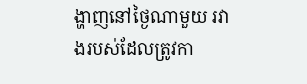ង្ហាញនៅថ្ងៃណាមួយ រវាងរបស់ដែលត្រូវកា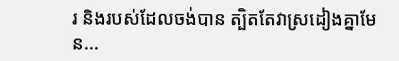រ និងរបស់ដែលចង់បាន ត្បិតតែវាស្រដៀងគ្នាមែន...